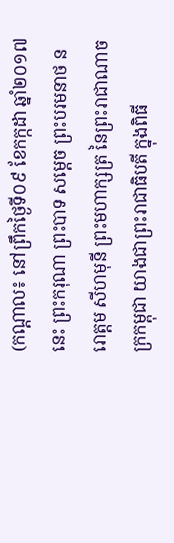(កណ្តាល៖ នៅព្រឹកថ្ងៃទី០៩ ខែកក្កដា ឆ្នាំ២០១៧នេះ ព្រះករុណា ព្រះបាទ សម្តេច ព្រះបរមនាថ នរោត្តម សីហមុនី ព្រះមហាក្សត្រ នៃព្រះរាជាណាចក្រកម្ពុជា យាងជាព្រះរាជាធិបតី ក្នុងពិធី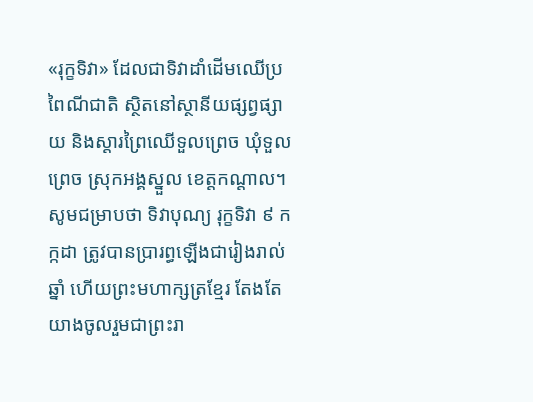«រុក្ខទិវា» ដែលជាទិវាដាំដើមឈើប្រពៃណីជាតិ ស្ថិតនៅស្ថានីយផ្សព្វផ្សាយ និងស្តារព្រៃឈើទួលព្រេច ឃុំទួលព្រេច ស្រុកអង្គស្នួល ខេត្តកណ្តាល។
សូមជម្រាបថា ទិវាបុណ្យ រុក្ខទិវា ៩ កក្កដា ត្រូវបានប្រារព្ធឡើងជារៀងរាល់ឆ្នាំ ហើយព្រះមហាក្សត្រខ្មែរ តែងតែយាងចូលរួមជាព្រះរា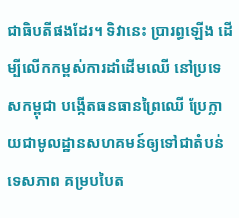ជាធិបតីផងដែរ។ ទិវានេះ ប្រារព្ធឡើង ដើម្បីលើកកម្ពស់ការដាំដើមឈើ នៅប្រទេសកម្ពុជា បង្កើតធនធានព្រៃឈើ ប្រែក្លាយជាមូលដ្ឋានសហគមន៍ឲ្យទៅជាតំបន់ទេសភាព គម្របបៃត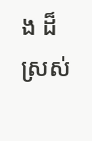ង ដ៏ស្រស់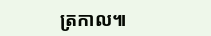ត្រកាល៕